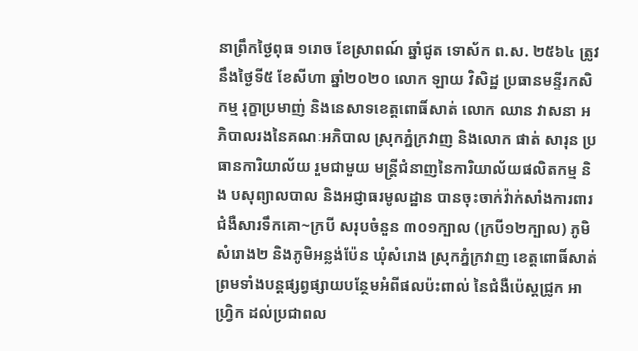នាព្រឹកថ្ងៃពុធ ១រោច ខែស្រាពណ៍ ឆ្នាំជូត ទោស័ក ព.ស. ២៥៦៤ ត្រូវនឹងថ្ងៃទី៥ ខែសីហា ឆ្នាំ២០២០ លោក ឡាយ វិសិដ្ឋ ប្រធានមន្ទីរកសិកម្ម រុក្ខាប្រមាញ់ និងនេសាទខេត្តពោធិ៍សាត់ លោក ឈាន វាសនា អភិបាលរងនៃគណៈអភិបាល ស្រុកភ្នំក្រវាញ និងលោក ផាត់ សារុន ប្រធានការិយាល័យ រួមជាមួយ មន្ត្រីជំនាញនៃការិយាល័យផលិតកម្ម និង បសុព្យាលបាល និងអជ្ញាធរមូលដ្ឋាន បានចុះចាក់វ៉ាក់សាំងការពារជំងឺសារទឹកគោ~ក្របី សរុបចំនួន ៣០១ក្បាល (ក្របី១២ក្បាល) ភូមិសំរោង២ និងភូមិអន្លង់ប៉ែន ឃុំសំរោង ស្រុកភ្នំក្រវាញ ខេត្តពោធិ៍សាត់ ព្រមទាំងបន្តផ្សព្វផ្សាយបន្ថែមអំពីផលប៉ះពាល់ នៃជំងឺប៉េស្តជ្រូក អាហ្វ្រិក ដល់ប្រជាពល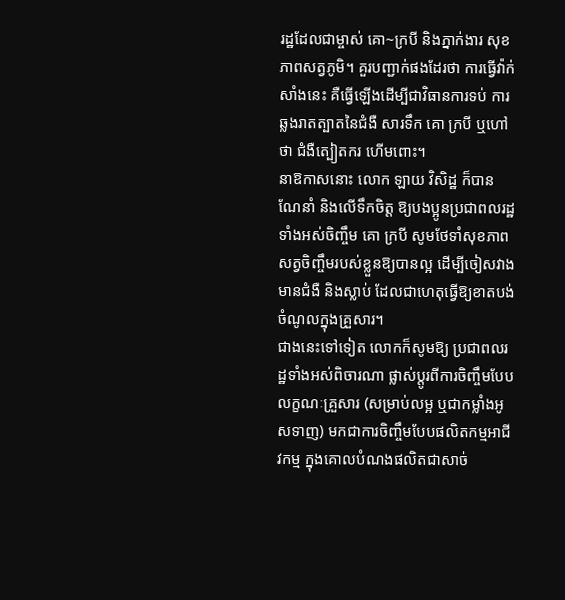រដ្ឋដែលជាម្ចាស់ គោ~ក្របី និងភ្នាក់ងារ សុខភាពសត្វភូមិ។ គួរបញ្ជាក់ផងដែរថា ការធ្វើវ៉ាក់សាំងនេះ គឺធ្វើឡើងដើម្បីជាវិធានការទប់ ការឆ្លងរាតត្បាតនៃជំងឺ សារទឹក គោ ក្របី ឬហៅថា ជំងឺត្បៀតករ ហើមពោះ។
នាឱកាសនោះ លោក ឡាយ វិសិដ្ឋ ក៏បានណែនាំ និងលើទឹកចិត្ត ឱ្យបងប្អូនប្រជាពលរដ្ឋទាំងអស់ចិញ្ចឹម គោ ក្របី សូមថែទាំសុខភាពសត្វចិញ្ចឹមរបស់ខ្លួនឱ្យបានល្អ ដើម្បីចៀសវាង មានជំងឺ និងស្លាប់ ដែលជាហេតុធ្វើឱ្យខាតបង់ចំណូលក្នុងគ្រួសារ។
ជាងនេះទៅទៀត លោកក៏សូមឱ្យ ប្រជាពលរដ្ឋទាំងអស់ពិចារណា ផ្លាស់ប្តូរពីការចិញ្ចឹមបែបលក្ខណៈគ្រួសារ (សម្រាប់លម្អ ឬជាកម្លាំងអូសទាញ) មកជាការចិញ្ចឹមបែបផលិតកម្មអាជីវកម្ម ក្នុងគោលបំណងផលិតជាសាច់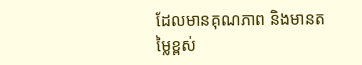ដែលមានគុណភាព និងមានតម្លៃខ្ពស់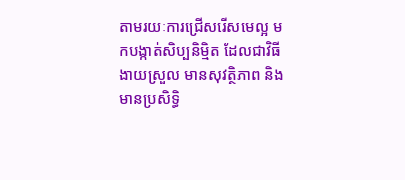តាមរយៈការជ្រើសរើសមេល្អ មកបង្កាត់សិប្បនិម្មិត ដែលជាវិធីងាយស្រួល មានសុវត្ថិភាព និងមានប្រសិទ្ធិ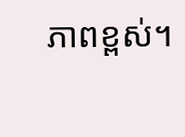ភាពខ្ពស់។